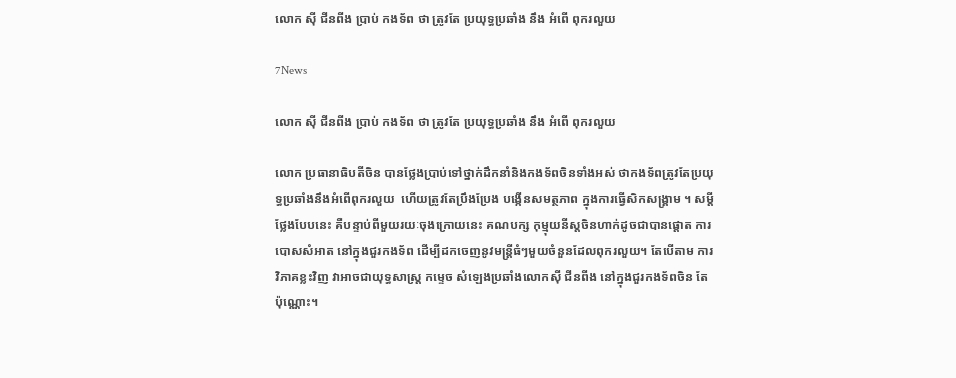លោក ស៊ី ជីនពីង ប្រាប់ កងទ័ព ថា ត្រូវតែ ប្រយុទ្ធប្រឆាំង នឹង អំពើ ពុករលួយ

7News

លោក ស៊ី ជីនពីង ប្រាប់ កងទ័ព ថា ត្រូវតែ ប្រយុទ្ធប្រឆាំង នឹង អំពើ ពុករលួយ

លោក ប្រធានាធិបតីចិន បានថ្លែងប្រាប់ទៅថ្នាក់ដឹកនាំនិងកងទ័ពចិនទាំងអស់ ថាកងទ័ពត្រូវតែប្រយុទ្ធប្រឆាំងនឹងអំពើពុករលួយ  ហើយត្រូវតែប្រឹងប្រែង បង្កើនសមត្ថភាព ក្នុងការធ្វើសិកសង្គ្រាម ។ សម្តី ថ្លែងបែបនេះ គឺបន្ទាប់ពីមួយរយៈចុងក្រោយនេះ គណបក្ស កុម្មុយនីស្តចិនហាក់ដូចជាបានផ្តោត ការបោសសំអាត នៅក្នុងជួរកងទ័ព ដើម្បីដកចេញនូវមន្ត្រីធំៗមួយចំនួនដែលពុករលួយ។ តែបើតាម ការវិភាគខ្លះវិញ វាអាចជាយុទ្ធសាស្ត្រ កម្ទេច សំឡេងប្រឆាំងលោកស៊ី ជីនពីង នៅក្នុងជួរកងទ័ពចិន តែប៉ុណ្ណោះ។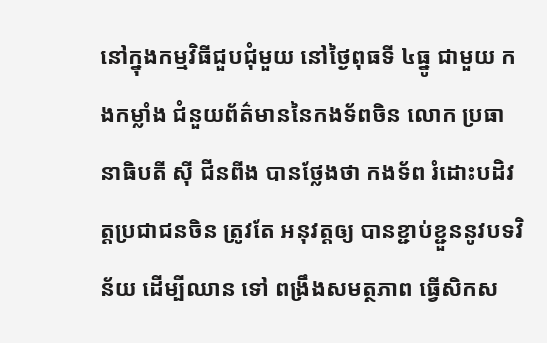នៅក្នុងកម្មវិធីជួបជុំមួយ នៅថ្ងៃពុធទី ៤ធ្នូ ជាមួយ កងកម្លាំង ជំនួយព័ត៌មាននៃកងទ័ពចិន លោក ប្រធានាធិបតី ស៊ី ជីនពីង បានថ្លែងថា កងទ័ព រំដោះបដិវត្តប្រជាជនចិន ត្រូវតែ អនុវត្តឲ្យ បានខ្ជាប់ខ្ជួននូវបទវិន័យ ដើម្បីឈាន ទៅ ពង្រឹងសមត្ថភាព ធ្វើសិកស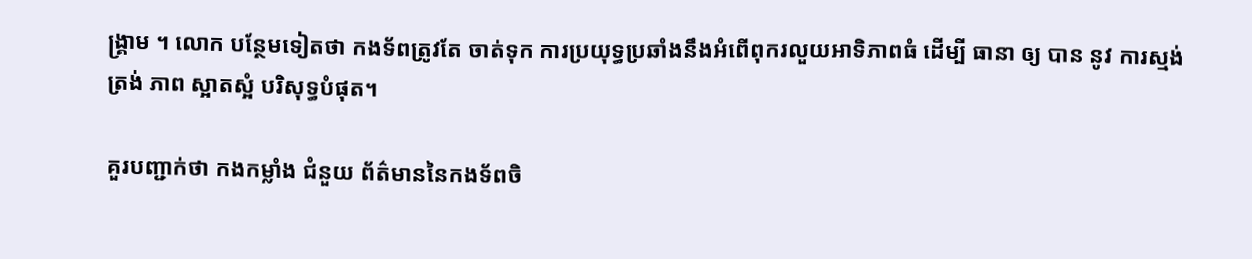ង្គ្រាម ។ លោក បន្ថែមទៀតថា កងទ័ពត្រូវតែ ចាត់ទុក ការប្រយុទ្ធប្រឆាំងនឹងអំពើពុករលួយអាទិភាពធំ ដើម្បី ធានា ឲ្យ បាន នូវ ការស្មង់ត្រង់ ភាព ស្អាតស្អំ បរិសុទ្ធបំផុត។

គួរបញ្ជាក់ថា កងកម្លាំង ជំនួយ ព័ត៌មាននៃកងទ័ពចិ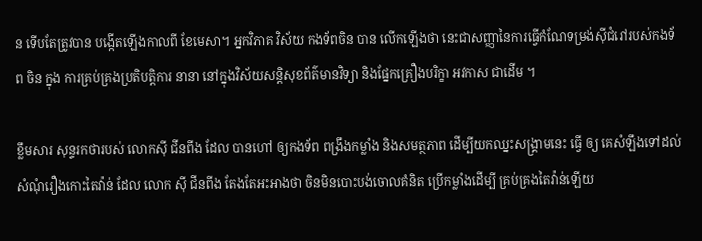ន ទើបតែត្រូវបាន បង្កើតឡើងកាលពី ខែមេសា។ អ្នកវិភាគ វិស័យ កងទ័ពចិន បាន លើកឡើងថា នេះជាសញ្ញានៃការធ្វើកំណែទម្រង់ស៊ីជំរៅរបស់កងទ័ព ចិន ក្នុង ការគ្រប់គ្រងប្រតិបត្តិការ នានា នៅក្នុងវិស័យសន្តិសុខព័ត៌មានវិទ្យា និងផ្នែកគ្រឿងបរិក្ខា អវកាស ជាដើម ។

ខ្លឹមសារ សុន្ទរកថារបស់ លោកស៊ី ជីនពីង ដែល បានហៅ ឲ្យកងទ័ព ពង្រឹងកម្លាំង និងសមត្ថភាព ដើម្បីយកឈ្នះសង្គ្រាមនេះ ធ្វើ ឲ្យ គេសំឡឹងទៅដល់សំណុំរឿងកោះតៃវ៉ាន់ ដែល លោក ស៊ី ជីនពីង តែងតែអះអាងថា ចិនមិនបោះបង់ចោលគំនិត ប្រើកម្លាំងដើម្បី គ្រប់គ្រងតៃវ៉ាន់ឡើយ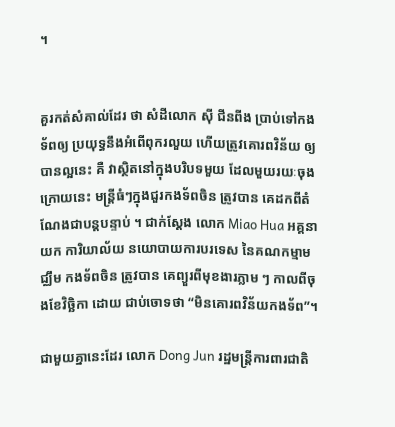។


គួរកត់សំគាល់ដែរ ថា សំដីលោក ស៊ី ជីនពីង ប្រាប់ទៅកងទ័ពឲ្យ ប្រយុទ្ធនឹងអំពើពុករលួយ ហើយត្រូវគោរពវិន័យ ឲ្យ បានល្អនេះ គឺ វាស្ថិតនៅក្នុងបរិបទមួយ ដែលមួយរយៈចុងក្រោយនេះ មន្ត្រីធំៗក្នុងជួរកងទ័ពចិន ត្រូវបាន គេដកពីតំណែងជាបន្តបន្ទាប់ ។ ជាក់ស្តែង លោក Miao Hua អគ្គនាយក ការិយាល័យ នយោបាយការបរទេស នៃគណកម្មាមជ្ឈឹម កងទ័ពចិន ត្រូវបាន គេព្យួរពីមុខងារភ្លាម ៗ កាលពីចុងខែវិច្ឆិកា ដោយ ជាប់ចោទថា “មិនគោរពវិន័យកងទ័ព”។

ជាមួយគ្នានេះដែរ លោក Dong Jun រដ្ឋមន្ត្រីការពារជាតិ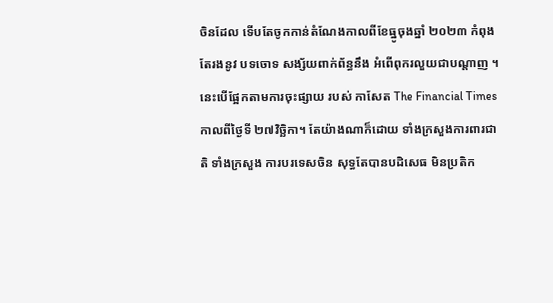ចិនដែល ទើបតែចូកកាន់តំណែងកាលពីខែធ្នូចុងឆ្នាំ ២០២៣ កំពុងតែរងនូវ បទចោទ សង្ស័យពាក់ព័ន្ធនឹង អំពើពុករលួយជាបណ្តាញ ។ នេះបើផ្អែកតាមការចុះផ្សាយ របស់ កាសែត The Financial Times កាលពីថ្ងៃទី ២៧វិច្ឆិកា។ តែយ៉ាងណាក៏ដោយ ទាំងក្រសួងការពារជាតិ ទាំងក្រសួង ការបរទេសចិន សុទ្ធតែបានបដិសេធ មិនប្រតិក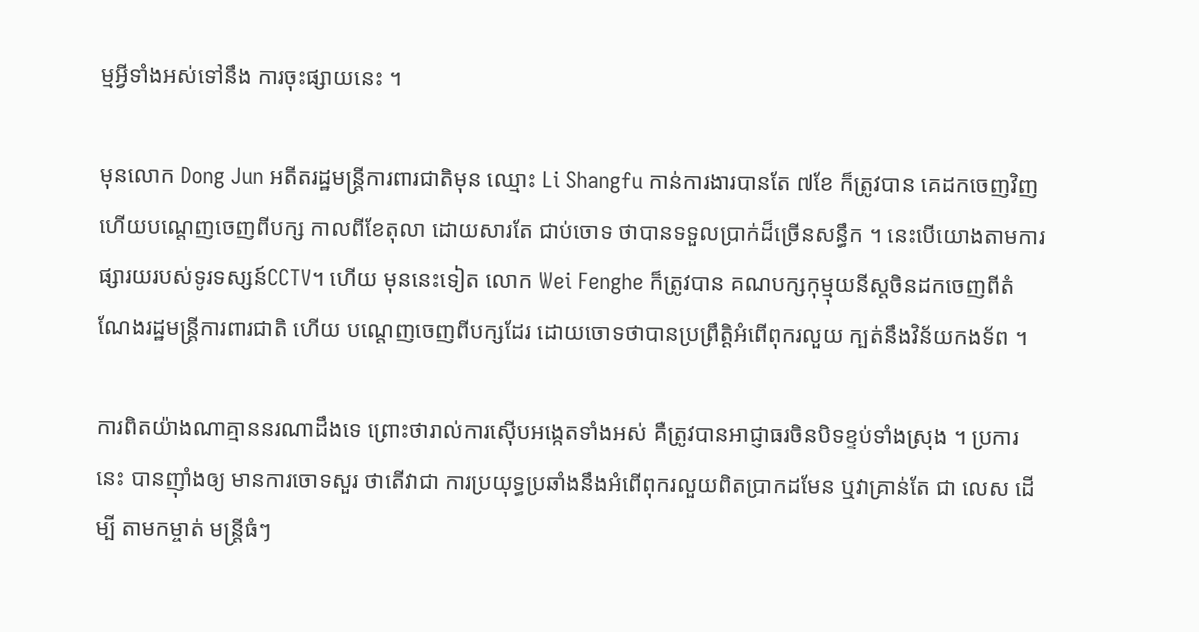ម្មអ្វីទាំងអស់ទៅនឹង ការចុះផ្សាយនេះ ។

មុនលោក Dong Jun អតីតរដ្ឋមន្ត្រីការពារជាតិមុន ឈ្មោះ Li Shangfu កាន់ការងារបានតែ ៧ខែ ក៏ត្រូវបាន គេដកចេញវិញ ហើយបណ្តេញចេញពីបក្ស កាលពីខែតុលា ដោយសារតែ ជាប់ចោទ ថាបានទទួលប្រាក់ដ៏ច្រើនសន្ធឹក ។ នេះបើយោងតាមការផ្សារយរបស់ទូរទស្សន៍CCTV។ ហើយ មុននេះទៀត លោក Wei Fenghe ក៏ត្រូវបាន គណបក្សកុម្មុយនីស្តចិនដកចេញពីតំណែងរដ្ឋមន្ត្រីការពារជាតិ ហើយ បណ្តេញចេញពីបក្សដែរ ដោយចោទថាបានប្រព្រឹត្តិអំពើពុករលួយ ក្បត់នឹងវិន័យកងទ័ព ។

ការពិតយ៉ាងណាគ្មាននរណាដឹងទេ ព្រោះថារាល់ការស៊ើបអង្កេតទាំងអស់ គឺត្រូវបានអាជ្ញាធរចិនបិទខ្ទប់ទាំងស្រុង ។ ប្រការនេះ បានញ៉ាំងឲ្យ មានការចោទសួរ ថាតើវាជា ការប្រយុទ្ធប្រឆាំងនឹងអំពើពុករលួយពិតប្រាកដមែន ឬវាគ្រាន់តែ ជា លេស ដើម្បី តាមកម្ចាត់ មន្ត្រីធំៗ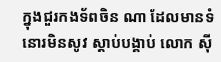ក្នុងជួរកងទ័ពចិន ណា ដែលមានទំនោរមិនសូវ ស្តាប់បង្គាប់ លោក ស៊ី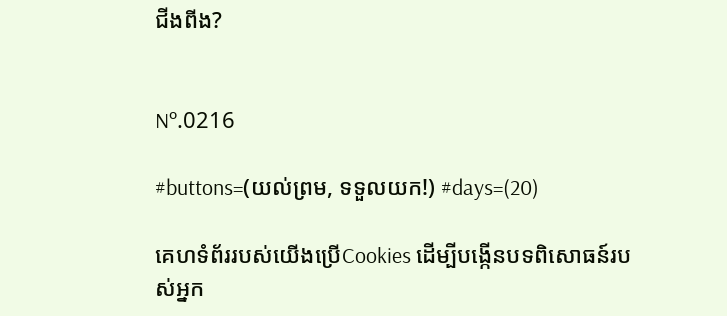ជីងពីង?


Nº.0216

#buttons=(យល់ព្រម, ទទួលយក!) #days=(20)

គេហទំព័ររបស់យើងប្រើCookies ដើម្បីបង្កើនបទពិសោធន៍របស់អ្នក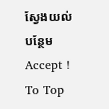ស្វែងយល់បន្ថែម
Accept !
To Top